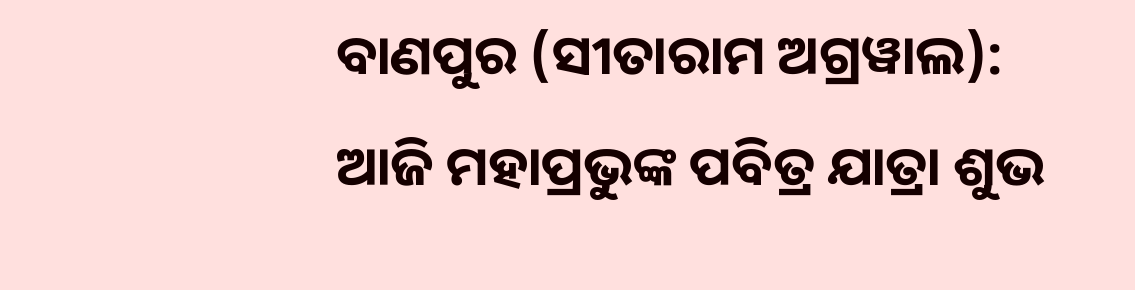ବାଣପୁର (ସୀତାରାମ ଅଗ୍ରୱାଲ): ଆଜି ମହାପ୍ରଭୁଙ୍କ ପବିତ୍ର ଯାତ୍ରା ଶୁଭ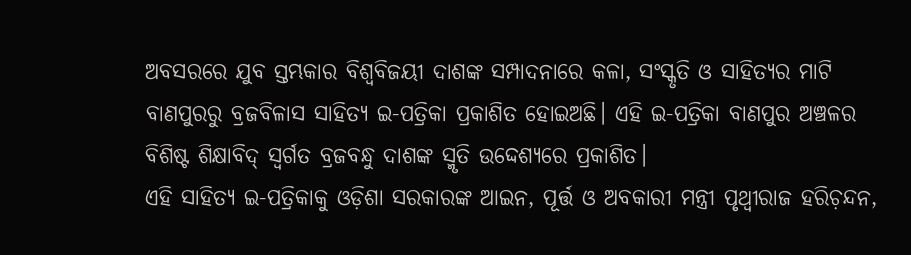ଅବସରରେ ଯୁବ ସ୍ତମ୍ଭକାର ବିଶ୍ବବିଜୟୀ ଦାଶଙ୍କ ସମ୍ପାଦନାରେ କଳା, ସଂସ୍କୃତି ଓ ସାହିତ୍ୟର ମାଟି ବାଣପୁରରୁ ବ୍ରଜବିଳାସ ସାହିତ୍ୟ ଇ-ପତ୍ରିକା ପ୍ରକାଶିତ ହୋଇଅଛି। ଏହି ଇ-ପତ୍ରିକା ବାଣପୁର ଅଞ୍ଚଳର ବିଶିଷ୍ଟ ଶିକ୍ଷାବିଦ୍ ସ୍ବର୍ଗତ ବ୍ରଜବନ୍ଧୁ ଦାଶଙ୍କ ସ୍ମୃତି ଉଦ୍ଦେଶ୍ୟରେ ପ୍ରକାଶିତ।
ଏହି ସାହିତ୍ୟ ଇ-ପତ୍ରିକାକୁ ଓଡ଼ିଶା ସରକାରଙ୍କ ଆଇନ, ପୂର୍ତ୍ତ ଓ ଅବକାରୀ ମନ୍ତ୍ରୀ ପୃଥ୍ୱୀରାଜ ହରିଚ଼ନ୍ଦନ,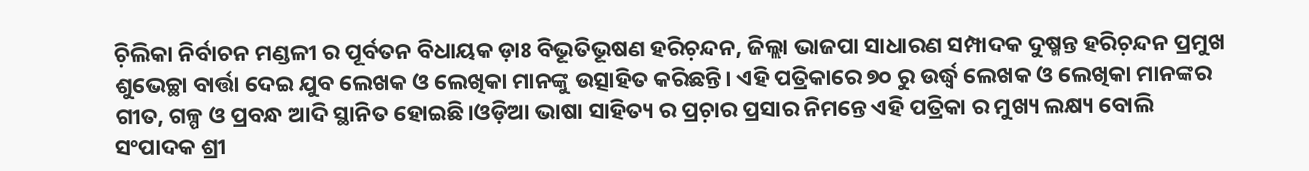ଚ଼ିଲିକା ନିର୍ବାଚନ ମଣ୍ଡଳୀ ର ପୂର୍ବତନ ବିଧାୟକ ଡ଼ାଃ ବିଭୂତିଭୂଷଣ ହରିଚ଼ନ୍ଦନ, ଜିଲ୍ଲା ଭାଜପା ସାଧାରଣ ସମ୍ପାଦକ ଦୁଷ୍ମନ୍ତ ହରିଚ଼ନ୍ଦନ ପ୍ରମୁଖ ଶୁଭେଚ୍ଛା ବାର୍ତ୍ତା ଦେଇ ଯୁବ ଲେଖକ ଓ ଲେଖିକା ମାନଙ୍କୁ ଉତ୍ସାହିତ କରିଛନ୍ତି। ଏହି ପତ୍ରିକାରେ ୭୦ ରୁ ଉର୍ଦ୍ଧ୍ବ ଲେଖକ ଓ ଲେଖିକା ମାନଙ୍କର ଗୀତ, ଗଳ୍ପ ଓ ପ୍ରବନ୍ଧ ଆଦି ସ୍ଥାନିତ ହୋଇଛି।ଓଡ଼ିଆ ଭାଷା ସାହିତ୍ୟ ର ପ୍ରଚ଼ାର ପ୍ରସାର ନିମନ୍ତେ ଏହି ପତ୍ରିକା ର ମୁଖ୍ୟ ଲକ୍ଷ୍ୟ ବୋଲି ସଂପାଦକ ଶ୍ରୀ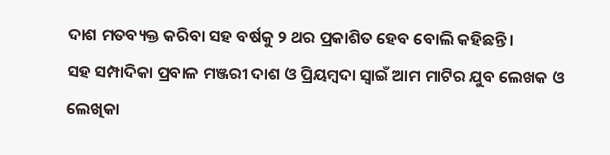ଦାଶ ମତବ୍ୟକ୍ତ କରିବା ସହ ବର୍ଷକୁ ୨ ଥର ପ୍ରକାଶିତ ହେବ ବୋଲି କହିଛନ୍ତି।
ସହ ସମ୍ପାଦିକା ପ୍ରବାଳ ମଞ୍ଜରୀ ଦାଶ ଓ ପ୍ରିୟମ୍ବଦା ସ୍ବାଇଁ ଆମ ମାଟିର ଯୁବ ଲେଖକ ଓ ଲେଖିକା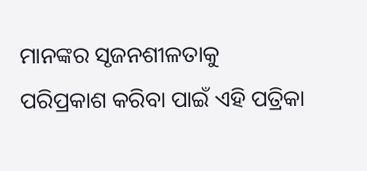ମାନଙ୍କର ସୃଜନଶୀଳତାକୁ ପରିପ୍ରକାଶ କରିବା ପାଇଁ ଏହି ପତ୍ରିକା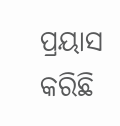ପ୍ରୟାସ କରିଛି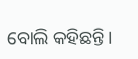ବୋଲି କହିଛନ୍ତି।